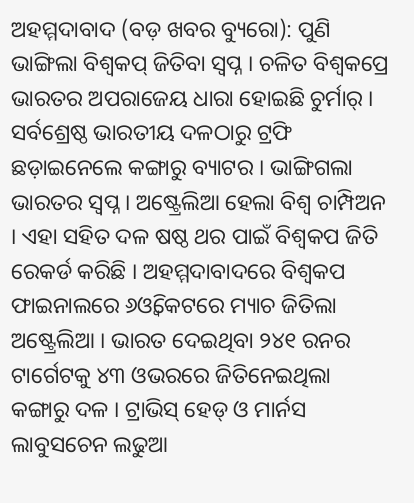ଅହମ୍ମଦାବାଦ (ବଡ଼ ଖବର ବ୍ୟୁରୋ): ପୁଣି ଭାଙ୍ଗିଲା ବିଶ୍ବକପ୍ ଜିତିବା ସ୍ବପ୍ନ । ଚଳିତ ବିଶ୍ୱକପ୍ରେ ଭାରତର ଅପରାଜେୟ ଧାରା ହୋଇଛି ଚୁର୍ମାର୍ । ସର୍ବଶ୍ରେଷ୍ଠ ଭାରତୀୟ ଦଳଠାରୁ ଟ୍ରଫି ଛଡ଼ାଇନେଲେ କଙ୍ଗାରୁ ବ୍ୟାଟର । ଭାଙ୍ଗିଗଲା ଭାରତର ସ୍ବପ୍ନ । ଅଷ୍ଟ୍ରେଲିଆ ହେଲା ବିଶ୍ବ ଚାମ୍ପିଅନ । ଏହା ସହିତ ଦଳ ଷଷ୍ଠ ଥର ପାଇଁ ବିଶ୍ବକପ ଜିତି ରେକର୍ଡ କରିଛି । ଅହମ୍ମଦାବାଦରେ ବିଶ୍ବକପ ଫାଇନାଲରେ ୬ଓ୍ବିକେଟରେ ମ୍ୟାଚ ଜିତିଲା ଅଷ୍ଟ୍ରେଲିଆ । ଭାରତ ଦେଇଥିବା ୨୪୧ ରନର ଟାର୍ଗେଟକୁ ୪୩ ଓଭରରେ ଜିତିନେଇଥିଲା କଙ୍ଗାରୁ ଦଳ । ଟ୍ରାଭିସ୍ ହେଡ୍ ଓ ମାର୍ନସ ଲାବୁସଚେନ ଲଢୁଆ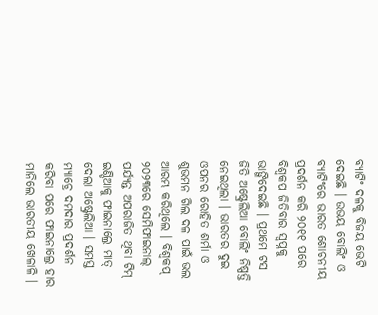ବ୍ୟାଟିଂ ଦଳକୁ ବିଜୟ ଭେଟି ଦେଇଛି । ଉଭୟ ବୋଲିଂ ଓ ବ୍ୟାଟିଂରେ ଭାରତ ଶୋଚନୀୟ ପ୍ରଦର୍ଶନ କରି ୨୦୧୧ ପରେ ବିଶ୍ବକପ ଜିତିବାର ସ୍ବପ୍ନକୁ ଭାଙ୍ଗିଦେଇଛି । ପ୍ରଥମେ ଟସ ଜିତି ଅଷ୍ଟ୍ରେଲିଆ ବୋଲିଂ ନିଷ୍ପତ୍ତି ନେଇଥିଲା । ଭାରତର ଦୁଇ ଓପନର ରୋହିତ ଶର୍ମା ଓ ଶୁଭମନ ଗିଲ ଦଳ ପାଇଁ ଭଲ ଆରମ୍ଭ କରିଥିଲେ । ବିଶ୍ବକପ୍ ୨୦୨୩ରେ ସେମିଫାଇନାଲ୍ ପର୍ଯ୍ୟନ୍ତ ଅପରାଜିତ ଥିବା ଟିମ୍ ଇଣ୍ଡିଆକୁ ଫାଇନାଲ୍ରେ ମାତ୍ ଦେଲା ଅଷ୍ଟ୍ରେଲିଆ । ସମସ୍ତ ମ୍ୟାଚ୍ରେ ଦମଦାର ପ୍ରଦର୍ଶନ କରିବା ପରେ ଫାଇନାଲ୍ରେ ହାର ମାନିଲେ ଭାରତୀୟ ଖେଳାଳି ।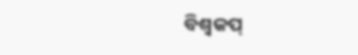ବିଶ୍ବକପ୍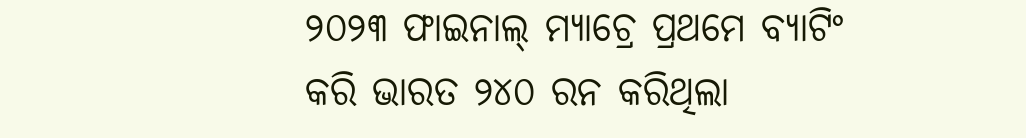୨୦୨୩ ଫାଇନାଲ୍ ମ୍ୟାଚ୍ରେ ପ୍ରଥମେ ବ୍ୟାଟିଂ କରି ଭାରତ ୨୪୦ ରନ କରିଥିଲା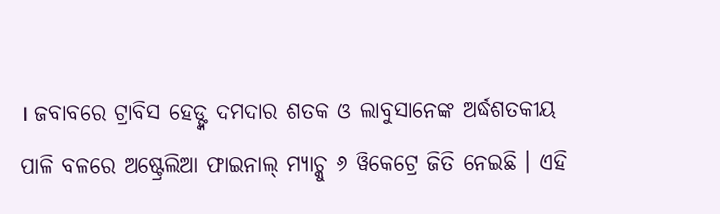। ଜବାବରେ ଟ୍ରାବିସ ହେଡ୍ଙ୍କ ଦମଦାର ଶତକ ଓ ଲାବୁସାନେଙ୍କ ଅର୍ଦ୍ଧଶତକୀୟ ପାଳି ବଳରେ ଅଷ୍ଟ୍ରେଲିଆ ଫାଇନାଲ୍ ମ୍ୟାଚ୍କୁ ୬ ୱିକେଟ୍ରେ ଜିତି ନେଇଛି । ଏହି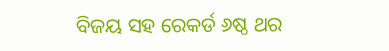ବିଜୟ ସହ ରେକର୍ଡ ୬ଷ୍ଠ ଥର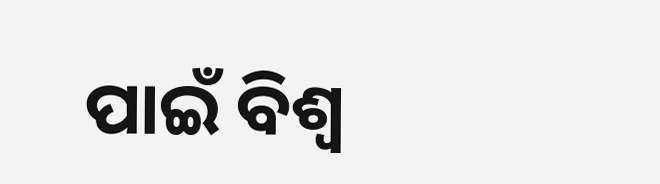ପାଇଁ ବିଶ୍ବ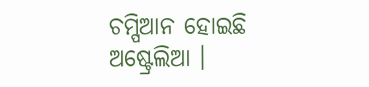ଚମ୍ପିଆନ ହୋଇଛି ଅଷ୍ଟ୍ରେଲିଆ ।